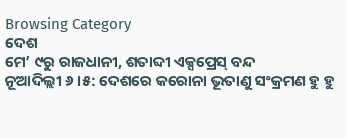Browsing Category
ଦେଶ
ମେ’ ୯ରୁ ରାଜଧାନୀ, ଶତାବ୍ଦୀ ଏକ୍ସପ୍ରେସ୍ ବନ୍ଦ
ନୂଆଦିଲ୍ଲୀ ୬ ।୫: ଦେଶରେ କରୋନା ଭୂତାଣୁ ସଂକ୍ରମଣ ହୁ ହୁ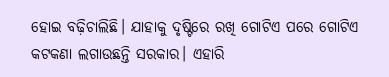ହୋଇ ବଢ଼ିଚାଲିଛି। ଯାହାକୁ ଦୃଷ୍ଟିରେ ରଖି ଗୋଟିଏ ପରେ ଗୋଟିଏ କଟକଣା ଲଗାଉଛନ୍ତି ସରକାର। ଏହାରି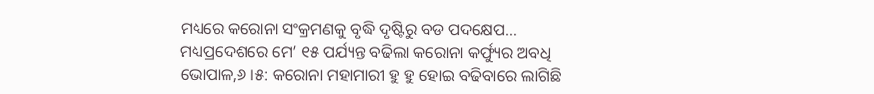ମଧ୍ୟରେ କରୋନା ସଂକ୍ରମଣକୁ ବୃଦ୍ଧି ଦୃଷ୍ଟିରୁ ବଡ ପଦକ୍ଷେପ…
ମଧ୍ୟପ୍ରଦେଶରେ ମେ’ ୧୫ ପର୍ଯ୍ୟନ୍ତ ବଢିଲା କରୋନା କର୍ଫ୍ୟୁର ଅବଧି
ଭୋପାଳ,୬ ।୫: କରୋନା ମହାମାରୀ ହୁ ହୁ ହୋଇ ବଢିବାରେ ଲାଗିଛି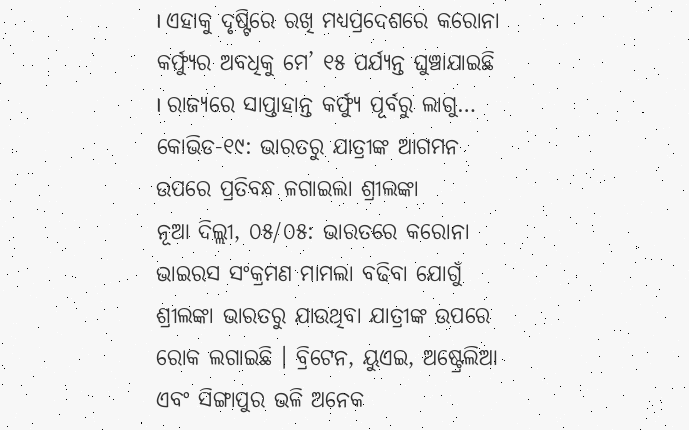। ଏହାକୁ ଦୃଷ୍ଟିରେ ରଖି ମଧ୍ୟପ୍ରଦେଶରେ କରୋନା କର୍ଫ୍ୟୁର ଅବଧିକୁ ମେ’ ୧୫ ପର୍ଯ୍ୟନ୍ତ ଘୁଞ୍ଚାଯାଇଛି । ରାଜ୍ୟରେ ସାପ୍ତାହାନ୍ତ କର୍ଫ୍ୟୁ ପୂର୍ବରୁ ଲାଗୁ…
କୋଭିଡ-୧୯: ଭାରତରୁ ଯାତ୍ରୀଙ୍କ ଆଗମନ ଉପରେ ପ୍ରତିବନ୍ଧ ଳଗାଇଲା ଶ୍ରୀଲଙ୍କା
ନୂଆ ଦିଲ୍ଲୀ, ୦୫/୦୫: ଭାରତରେ କରୋନା ଭାଇରସ ସଂକ୍ରମଣ ମାମଲା ବଢିବା ଯୋଗୁଁ ଶ୍ରୀଲଙ୍କା ଭାରତରୁ ଯାଉଥିବା ଯାତ୍ରୀଙ୍କ ଉପରେ ରୋକ ଲଗାଇଛି । ବ୍ରିଟେନ, ୟୁଏଇ, ଅଷ୍ଟ୍ରେଲିଆ ଏବଂ ସିଙ୍ଗାପୁର ଭଳି ଅନେକ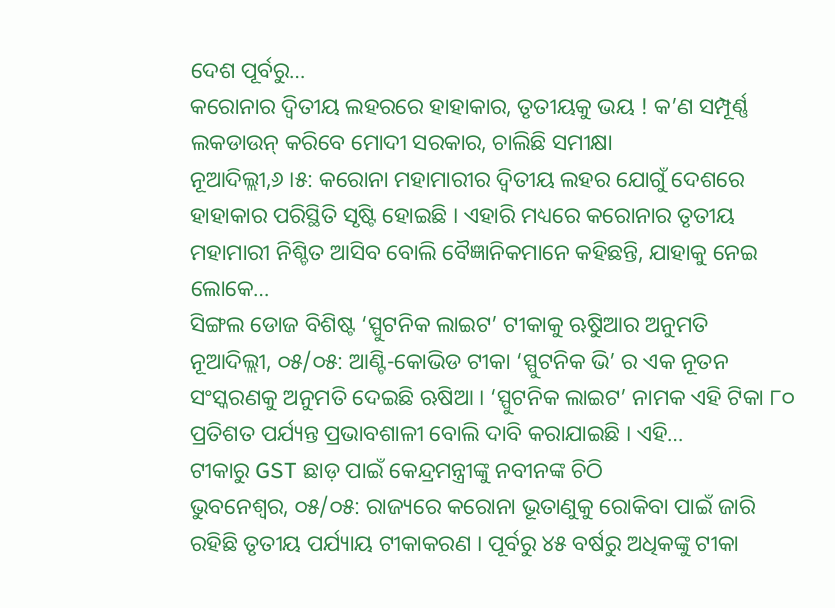ଦେଶ ପୂର୍ବରୁ…
କରୋନାର ଦ୍ୱିତୀୟ ଲହରରେ ହାହାକାର, ତୃତୀୟକୁ ଭୟ ! କ’ଣ ସମ୍ପୂର୍ଣ୍ଣ ଲକଡାଉନ୍ କରିବେ ମୋଦୀ ସରକାର, ଚାଲିଛି ସମୀକ୍ଷା
ନୂଆଦିଲ୍ଲୀ,୬ ।୫: କରୋନା ମହାମାରୀର ଦ୍ୱିତୀୟ ଲହର ଯୋଗୁଁ ଦେଶରେ ହାହାକାର ପରିସ୍ଥିତି ସୃଷ୍ଟି ହୋଇଛି । ଏହାରି ମଧ୍ୟରେ କରୋନାର ତୃତୀୟ ମହାମାରୀ ନିଶ୍ଚିତ ଆସିବ ବୋଲି ବୈଜ୍ଞାନିକମାନେ କହିଛନ୍ତି, ଯାହାକୁ ନେଇ ଲୋକେ…
ସିଙ୍ଗଲ ଡୋଜ ବିଶିଷ୍ଟ ‘ସ୍ପୁଟନିକ ଲାଇଟ’ ଟୀକାକୁ ଋୁଷିଆର ଅନୁମତି
ନୂଆଦିଲ୍ଲୀ, ୦୫/୦୫: ଆଣ୍ଟି-କୋଭିଡ ଟୀକା ‘ସ୍ପୁଟନିକ ଭି’ ର ଏକ ନୂତନ ସଂସ୍କରଣକୁ ଅନୁମତି ଦେଇଛି ଋଷିଆ । ‘ସ୍ପୁଟନିକ ଲାଇଟ’ ନାମକ ଏହି ଟିକା ୮୦ ପ୍ରତିଶତ ପର୍ଯ୍ୟନ୍ତ ପ୍ରଭାବଶାଳୀ ବୋଲି ଦାବି କରାଯାଇଛି । ଏହି…
ଟୀକାରୁ GST ଛାଡ଼ ପାଇଁ କେନ୍ଦ୍ରମନ୍ତ୍ରୀଙ୍କୁ ନବୀନଙ୍କ ଚିଠି
ଭୁବନେଶ୍ୱର, ୦୫/୦୫: ରାଜ୍ୟରେ କରୋନା ଭୂତାଣୁକୁ ରୋକିବା ପାଇଁ ଜାରି ରହିଛି ତୃତୀୟ ପର୍ଯ୍ୟାୟ ଟୀକାକରଣ । ପୂର୍ବରୁ ୪୫ ବର୍ଷରୁ ଅଧିକଙ୍କୁ ଟୀକା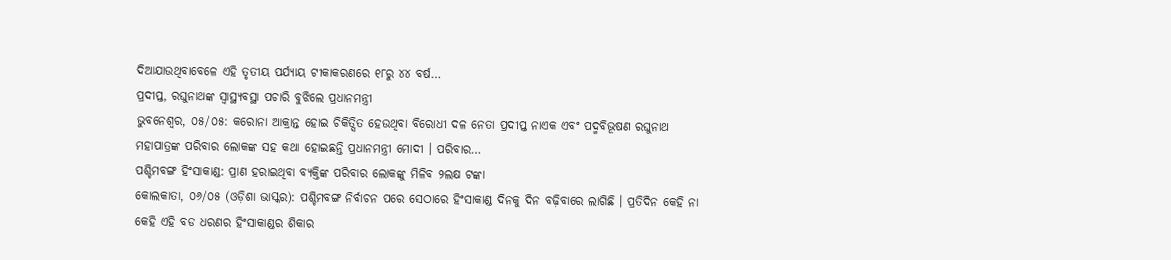ଦିଆଯାଉଥିବାବେଳେ ଏହି ତୃତୀୟ ପର୍ଯ୍ୟାୟ ଟୀକାକରଣରେ ୧୮ରୁ ୪୪ ବର୍ଷ…
ପ୍ରଦୀପ୍ତ, ରଘୁନାଥଙ୍କ ସ୍ୱାସ୍ଥ୍ୟବସ୍ଥା ପଚାରି ବୁଝିଲେ ପ୍ରଧାନମନ୍ତ୍ରୀ
ଭୁବନେଶ୍ୱର, ୦୫/୦୫: କରୋନା ଆକ୍ରାନ୍ତ ହୋଇ ଚିକିତ୍ସିତ ହେଉଥିବା ବିରୋଧୀ ଦଳ ନେତା ପ୍ରଦୀପ୍ତ ନାଏକ ଏବଂ ପଦ୍ମବିଭୂଷଣ ରଘୁନାଥ ମହାପାତ୍ରଙ୍କ ପରିବାର ଲୋକଙ୍କ ସହ କଥା ହୋଇଛନ୍ତି ପ୍ରଧାନମନ୍ତ୍ରୀ ମୋଦୀ । ପରିବାର…
ପଶ୍ଚିମବଙ୍ଗ ହିଂସାକାଣ୍ଡ: ପ୍ରାଣ ହରାଇଥିବା ବ୍ୟକ୍ତିଙ୍କ ପରିବାର ଲୋକଙ୍କୁ ମିଳିବ ୨ଲକ୍ଷ ଟଙ୍କା
କୋଲକାତା, ୦୬/୦୫ (ଓଡ଼ିଶା ଭାସ୍କର): ପଶ୍ଚିମବଙ୍ଗ ନିର୍ବାଚନ ପରେ ସେଠାରେ ହିଂସାକାଣ୍ଡ ଦିନକୁ ଦିନ ବଢ଼ିବାରେ ଲାଗିଛି । ପ୍ରତିଦିନ କେହି ନା କେହି ଏହି ବଡ ଧରଣର ହିଂସାକାଣ୍ଡର ଶିକାର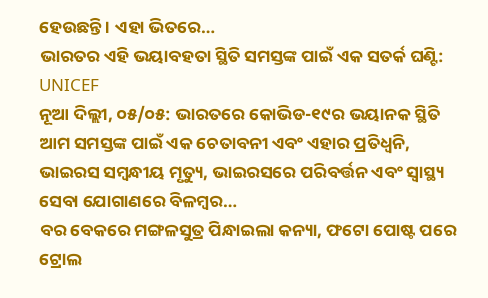ହେଉଛନ୍ତି । ଏହା ଭିତରେ…
ଭାରତର ଏହି ଭୟାବହତା ସ୍ଥିତି ସମସ୍ତଙ୍କ ପାଇଁ ଏକ ସତର୍କ ଘଣ୍ଟି: UNICEF
ନୂଆ ଦିଲ୍ଲୀ, ୦୫/୦୫: ଭାରତରେ କୋଭିଡ-୧୯ର ଭୟାନକ ସ୍ଥିତି ଆମ ସମସ୍ତଙ୍କ ପାଇଁ ଏକ ଚେତାବନୀ ଏବଂ ଏହାର ପ୍ରତିଧ୍ୱନି, ଭାଇରସ ସମ୍ବନ୍ଧୀୟ ମୃତ୍ୟୁ, ଭାଇରସରେ ପରିବର୍ତ୍ତନ ଏବଂ ସ୍ୱାସ୍ଥ୍ୟ ସେବା ଯୋଗାଣରେ ବିଳମ୍ବର…
ବର ବେକରେ ମଙ୍ଗଳସୁତ୍ର ପିନ୍ଧାଇଲା କନ୍ୟା, ଫଟୋ ପୋଷ୍ଟ ପରେ ଟ୍ରୋଲ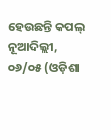ହେଉଛନ୍ତି କପଲ୍
ନୂଆଦିଲ୍ଲୀ, ୦୬/୦୫ (ଓଡ଼ିଶା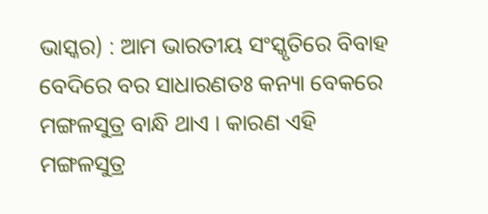ଭାସ୍କର) : ଆମ ଭାରତୀୟ ସଂସ୍କୃତିରେ ବିବାହ ବେଦିରେ ବର ସାଧାରଣତଃ କନ୍ୟା ବେକରେ ମଙ୍ଗଳସୁତ୍ର ବାନ୍ଧି ଥାଏ । କାରଣ ଏହି ମଙ୍ଗଳସୁତ୍ର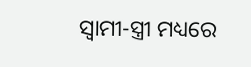ସ୍ୱାମୀ-ସ୍ତ୍ରୀ ମଧ୍ୟରେ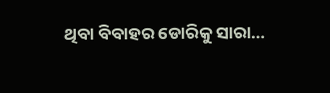ଥିବା ବିବାହର ଡୋରିକୁ ସାରା…